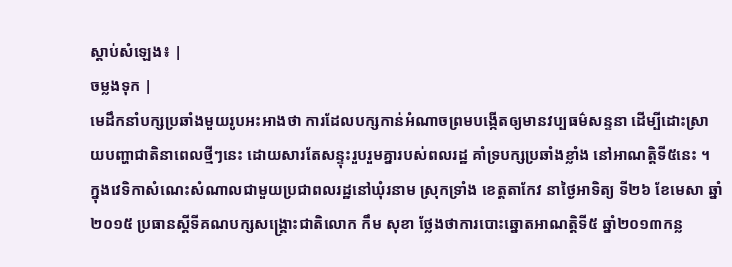ស្តាប់សំឡេង៖ |
ចម្លងទុក |
មេដឹកនាំបក្សប្រឆាំងមួយរូបអះអាងថា ការដែលបក្សកាន់អំណាចព្រមបង្កើតឲ្យមានវប្បធម៌សន្ទនា ដើម្បីដោះស្រាយបញ្ហាជាតិនាពេលថ្មីៗនេះ ដោយសារតែសន្ទុះរួបរួមគ្នារបស់ពលរដ្ឋ គាំទ្របក្សប្រឆាំងខ្លាំង នៅអាណត្តិទី៥នេះ ។
ក្នុងវេទិកាសំណេះសំណាលជាមួយប្រជាពលរដ្ឋនៅឃុំរនាម ស្រុកទ្រាំង ខេត្តតាកែវ នាថ្ងៃអាទិត្យ ទី២៦ ខែមេសា ឆ្នាំ២០១៥ ប្រធានស្តីទីគណបក្សសង្គ្រោះជាតិលោក កឹម សុខា ថ្លែងថាការបោះឆ្នោតអាណត្តិទី៥ ឆ្នាំ២០១៣កន្ល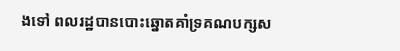ងទៅ ពលរដ្ឋបានបោះឆ្នោតគាំទ្រគណបក្សស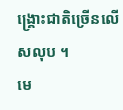ង្គ្រោះជាតិច្រើនលើសលុប ។
មេ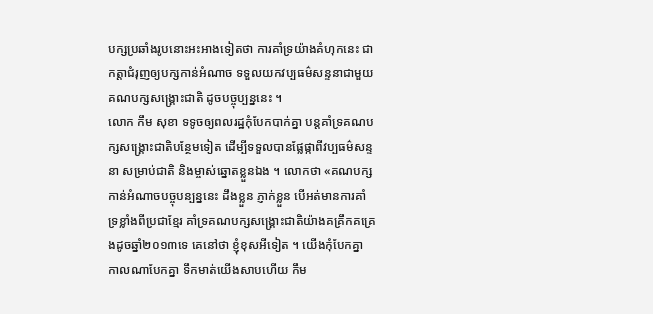បក្សប្រឆាំងរូបនោះអះអាងទៀតថា ការគាំទ្រយ៉ាងគំហុកនេះ ជាកត្តាជំរុញឲ្យបក្សកាន់អំណាច ទទួលយកវប្បធម៌សន្ទនាជាមួយគណបក្សសង្គ្រោះជាតិ ដូចបច្ចុប្បន្ននេះ ។
លោក កឹម សុខា ទទូចឲ្យពលរដ្ឋកុំបែកបាក់គ្នា បន្ដគាំទ្រគណបក្សសង្គ្រោះជាតិបន្ថែមទៀត ដើម្បីទទួលបានផ្លែផ្កាពីវប្បធម៌សន្ទនា សម្រាប់ជាតិ និងម្ចាស់ឆ្នោតខ្លួនឯង ។ លោកថា «គណបក្សកាន់អំណាចបច្ចុបន្បន្ននេះ ដឹងខ្លួន ភ្ញាក់ខ្លួន បើអត់មានការគាំទ្រខ្លាំងពីប្រជាខ្មែរ គាំទ្រគណបក្សសង្គ្រោះជាតិយ៉ាងគគ្រឹកគគ្រេងដូចឆ្នាំ២០១៣ទេ គេនៅថា ខ្ញុំខុសអីទៀត ។ យើងកុំបែកគ្នា កាលណាបែកគ្នា ទឹកមាត់យើងសាបហើយ កឹម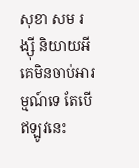សុខា សម រង្ស៊ី និយាយអី គេមិនចាប់អារម្មណ៍ទេ តែបើឥឡូវនេះ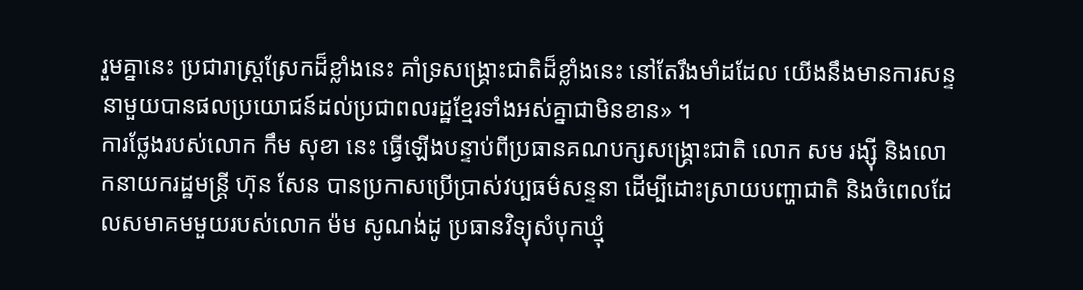រួមគ្នានេះ ប្រជារាស្ត្រស្រែកដ៏ខ្លាំងនេះ គាំទ្រសង្គ្រោះជាតិដ៏ខ្លាំងនេះ នៅតែរឹងមាំដដែល យើងនឹងមានការសន្ទនាមួយបានផលប្រយោជន៍ដល់ប្រជាពលរដ្ឋខ្មែរទាំងអស់គ្នាជាមិនខាន» ។
ការថ្លែងរបស់លោក កឹម សុខា នេះ ធ្វើឡើងបន្ទាប់ពីប្រធានគណបក្សសង្គ្រោះជាតិ លោក សម រង្ស៊ី និងលោកនាយករដ្ឋមន្ត្រី ហ៊ុន សែន បានប្រកាសប្រើប្រាស់វប្បធម៌សន្ទនា ដើម្បីដោះស្រាយបញ្ហាជាតិ និងចំពេលដែលសមាគមមួយរបស់លោក ម៉ម សូណង់ដូ ប្រធានវិទ្យុសំបុកឃ្មុំ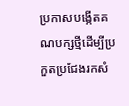ប្រកាសបង្កើតគណបក្សថ្មីដើម្បីប្រកួតប្រជែងរកសំ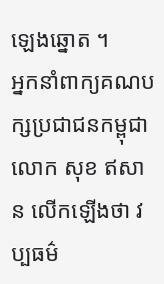ឡេងឆ្នោត ។
អ្នកនាំពាក្យគណបក្សប្រជាជនកម្ពុជា លោក សុខ ឥសាន លើកឡើងថា វប្បធម៌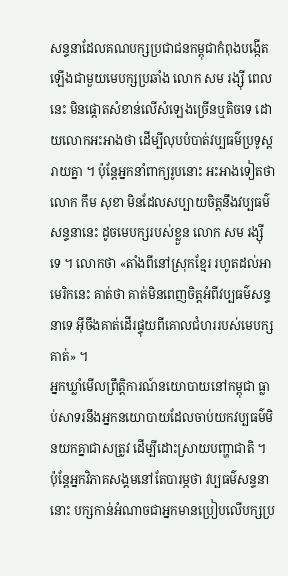សន្ទនាដែលគណបក្សប្រជាជនកម្ពុជាកំពុងបង្កើតឡើងជាមួយមេបក្សប្រឆាំង លោក សម រង្ស៊ី ពេលនេះ មិនផ្តោតសំខាន់លើសំឡេងច្រើនឬតិចទេ ដោយលោកអះអាងថា ដើម្បីលុបបំបាត់វប្បធម៌ប្រទូស្តរាយគ្នា ។ ប៉ុន្តែអ្នកនាំពាក្យរូបនោះ អះអាងទៀតថា លោក កឹម សុខា មិនដែលសប្បាយចិត្តនឹងវប្បធម៌សន្ទនានេះ ដូចមេបក្សរបស់ខ្លួន លោក សម រង្ស៊ី ទេ ។ លោកថា «តាំងពីនៅស្រុកខ្មែរ រហូតដល់អាមេរិកនេះ គាត់ថា គាត់មិនពេញចិត្តអំពីវប្បធម៌សន្ទនាទេ អ៊ីចឹងគាត់ដើរផ្ទុយពីគោលជំហររបស់មេបក្សគាត់» ។
អ្នកឃ្លាំមើលព្រឹត្តិការណ៍នយោបាយនៅកម្ពុជា ធ្លាប់សាទរនឹងអ្នកនយោបាយដែលចាប់យកវប្បធម៌មិនយកគ្នាជាសត្រូវ ដើម្បីដោះស្រាយបញ្ហាជាតិ ។ ប៉ុន្តែអ្នកវិភាគសង្គមនៅតែបារម្ភថា វប្បធម៌សន្ទនានោះ បក្សកាន់អំណាចជាអ្នកមានប្រៀបលើបក្សប្រ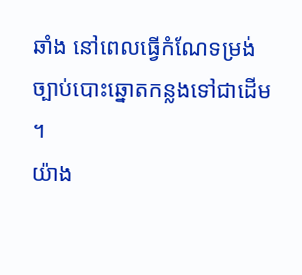ឆាំង នៅពេលធ្វើកំណែទម្រង់ច្បាប់បោះឆ្នោតកន្លងទៅជាដើម ។
យ៉ាង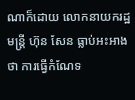ណាក៏ដោយ លោកនាយករដ្ឋមន្ត្រី ហ៊ុន សែន ធ្លាប់អះអាងថា ការធ្វើកំណែទ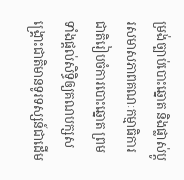ម្រង់ច្បាប់បោះឆ្នោត និងផ្លាស់ប្តូរសមាសភាពគណៈកម្មាធិការជាតិរៀបចំការបោះឆ្នោត ព្រមទាំងផ្តល់សិទ្ធិឲ្យគណបក្សសង្គ្រោះជាតិមានទូរទស្សន៍ជាដើម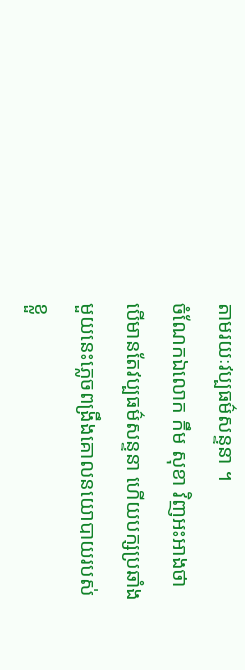តាមរយៈវប្បធម៌សន្ទនា ។
ចំណែកឯលោក កឹម សុខា វិញអះអាងថា បើមានតែវប្បធម៌សន្ទនា ហើយបក្សប្រឆាំងមួយនេះភ្លេចពង្រឹងគោលនយោបាយរបស់ខ្លួ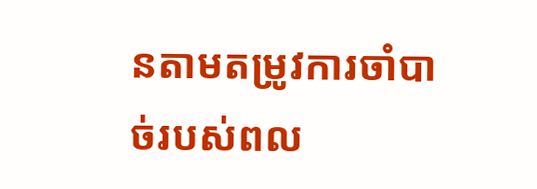នតាមតម្រូវការចាំបាច់របស់ពល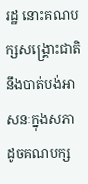រដ្ឋ នោះគណបក្សសង្គ្រោះជាតិ នឹងបាត់បង់អាសនៈក្នុងសភាដូចគណបក្ស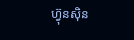ហ្វ៊ុនស៊ិន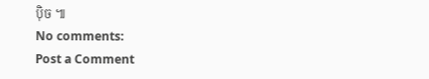ប៉ិច ៕
No comments:
Post a Comment